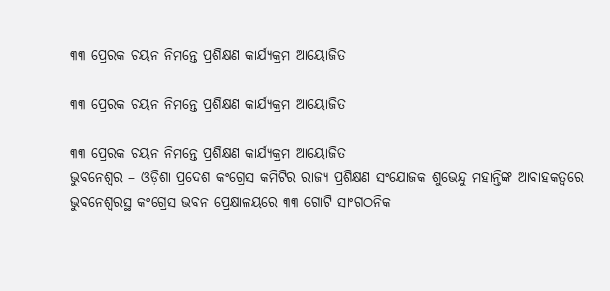୩୩ ପ୍ରେରକ ଚୟନ ନିମନ୍ତେ ପ୍ରଶିକ୍ଷଣ କାର୍ଯ୍ୟକ୍ରମ ଆୟୋଜିତ

୩୩ ପ୍ରେରକ ଚୟନ ନିମନ୍ତେ ପ୍ରଶିକ୍ଷଣ କାର୍ଯ୍ୟକ୍ରମ ଆୟୋଜିତ

୩୩ ପ୍ରେରକ ଚୟନ ନିମନ୍ତେ ପ୍ରଶିକ୍ଷଣ କାର୍ଯ୍ୟକ୍ରମ ଆୟୋଜିତ
ଭୁବନେଶ୍ୱର – ଓଡ଼ିଶା ପ୍ରଦେଶ କଂଗ୍ରେସ କମିଟିର ରାଜ୍ୟ ପ୍ରଶିକ୍ଷଣ ସଂଯୋଜକ ଶୁଭେନ୍ଦୁ ମହାନ୍ତିଙ୍କ ଆବାହକତ୍ୱରେ ଭୁବନେଶ୍ୱରସ୍ଥ କଂଗ୍ରେସ ଭବନ ପ୍ରେକ୍ଷାଳୟରେ ୩୩ ଗୋଟି ସାଂଗଠନିକ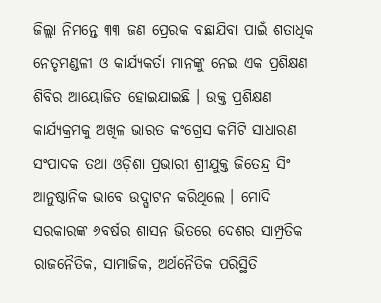ଜିଲ୍ଲା ନିମନ୍ତେ ୩୩ ଜଣ ପ୍ରେରକ ବଛାଯିବା ପାଇଁ ଶତାଧିକ ନେତୃମଣ୍ଡଳୀ ଓ କାର୍ଯ୍ୟକର୍ତା ମାନଙ୍କୁ ନେଇ ଏକ ପ୍ରଶିକ୍ଷଣ ଶିବିର ଆୟୋଜିତ ହୋଇଯାଇଛି । ଉକ୍ତ ପ୍ରଶିକ୍ଷଣ କାର୍ଯ୍ୟକ୍ରମକୁ ଅଖିଳ ଭାରତ କଂଗ୍ରେସ କମିଟି ସାଧାରଣ ସଂପାଦକ ତଥା ଓଡ଼ିଶା ପ୍ରଭାରୀ ଶ୍ରୀଯୁକ୍ତ ଜିତେନ୍ଦ୍ର ସିଂ ଆନୁଷ୍ଠାନିକ ଭାବେ ଉଦ୍ଘାଟନ କରିଥିଲେ । ମୋଦି ସରକାରଙ୍କ ୬ବର୍ଷର ଶାସନ ଭିତରେ ଦେଶର ସାମ୍ପ୍ରତିକ ରାଜନୈତିକ, ସାମାଜିକ, ଅର୍ଥନୈତିକ ପରିସ୍ଥିତି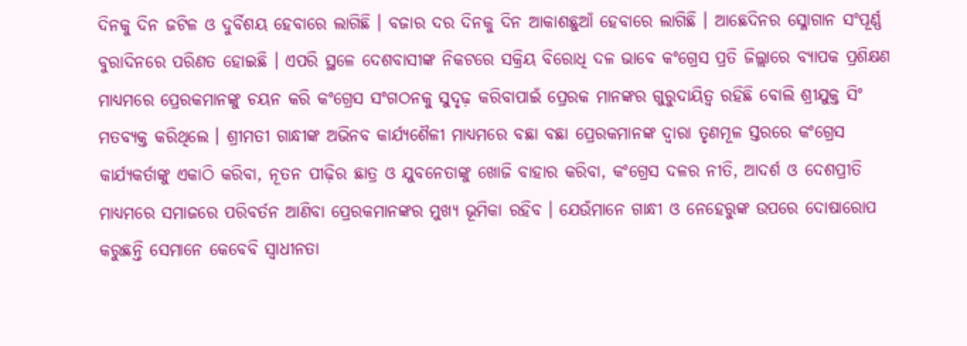ଦିନକୁ ଦିନ ଜଟିଳ ଓ ଦୁର୍ବିଶୟ ହେବାରେ ଲାଗିଛି । ବଜାର ଦର ଦିନକୁ ଦିନ ଆକାଶଛୁଆଁ ହେବାରେ ଲାଗିଛି । ଆଛେଦିନର ସ୍ଳୋଗାନ ସଂପୂର୍ଣ୍ଣ ବୁରାଦିନରେ ପରିଣତ ହୋଇଛି । ଏପରି ସ୍ଥଳେ ଦେଶବାସୀଙ୍କ ନିକଟରେ ସକ୍ରିୟ ବିରୋଧି ଦଳ ଭାବେ କଂଗ୍ରେସ ପ୍ରତି ଜିଲ୍ଲାରେ ବ୍ୟାପକ ପ୍ରଶିକ୍ଷଣ ମାଧ୍ୟମରେ ପ୍ରେରକମାନଙ୍କୁ ଚୟନ କରି କଂଗ୍ରେସ ସଂଗଠନକୁ ସୁଦୃଢ଼ କରିବାପାଇଁ ପ୍ରେରକ ମାନଙ୍କର ଗୁରୁଦାୟିତ୍ୱ ରହିଛି ବୋଲି ଶ୍ରୀଯୁକ୍ତ ସିଂ ମତବ୍ୟକ୍ତ କରିଥିଲେ । ଶ୍ରୀମତୀ ଗାନ୍ଧୀଙ୍କ ଅଭିନବ କାର୍ଯ୍ୟଶୈଳୀ ମାଧ୍ୟମରେ ବଛା ବଛା ପ୍ରେରକମାନଙ୍କ ଦ୍ୱାରା ତୃଣମୂଳ ସ୍ତରରେ କଂଗ୍ରେସ କାର୍ଯ୍ୟକର୍ତାଙ୍କୁ ଏକାଠି କରିବା, ନୂତନ ପୀଢ଼ିର ଛାତ୍ର ଓ ଯୁବନେତାଙ୍କୁ ଖୋଜି ବାହାର କରିବା, କଂଗ୍ରେସ ଦଳର ନୀତି, ଆଦର୍ଶ ଓ ଦେଶପ୍ରୀତି ମାଧ୍ୟମରେ ସମାଜରେ ପରିବର୍ତନ ଆଣିବା ପ୍ରେରକମାନଙ୍କର ମୁଖ୍ୟ ଭୂମିକା ରହିବ । ଯେଉଁମାନେ ଗାନ୍ଧୀ ଓ ନେହେରୁଙ୍କ ଉପରେ ଦୋଷାରୋପ କରୁଛନ୍ତି ସେମାନେ କେବେବି ସ୍ୱାଧୀନତା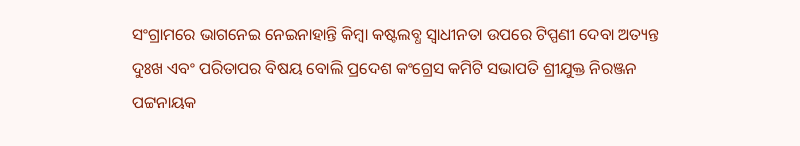ସଂଗ୍ରାମରେ ଭାଗନେଇ ନେଇନାହାନ୍ତି କିମ୍ବା କଷ୍ଟଲବ୍ଧ ସ୍ୱାଧୀନତା ଉପରେ ଟିପ୍ପଣୀ ଦେବା ଅତ୍ୟନ୍ତ ଦୁଃଖ ଏବଂ ପରିତାପର ବିଷୟ ବୋଲି ପ୍ରଦେଶ କଂଗ୍ରେସ କମିଟି ସଭାପତି ଶ୍ରୀଯୁକ୍ତ ନିରଞ୍ଜନ ପଟ୍ଟନାୟକ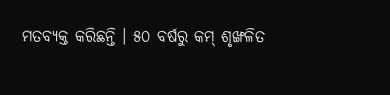ମତବ୍ୟକ୍ତ କରିଛନ୍ତି । ୫୦ ବର୍ଷରୁ କମ୍ ଶୃଙ୍ଖଳିତ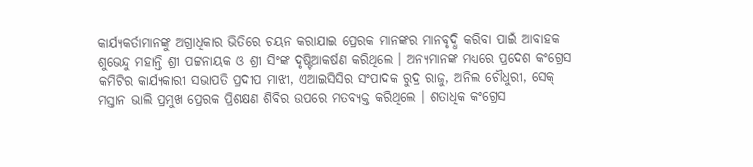କାର୍ଯ୍ୟକର୍ତାମାନଙ୍କୁ ଅଗ୍ରାଧିକାର ଭିତିରେ ଚୟନ କରାଯାଇ ପ୍ରେରକ ମାନଙ୍କର ମାନବୃଦ୍ଧି କରିବା ପାଇଁ ଆବାହକ ଶୁଭେନ୍ଦୁ ମହାନ୍ତି ଶ୍ରୀ ପଟ୍ଟନାୟକ ଓ ଶ୍ରୀ ସିଂଙ୍କ ଦୃଷ୍ଟିଆକର୍ଷଣ କରିଥିଲେ । ଅନ୍ୟମାନଙ୍କ ମଧ୍ୟରେ ପ୍ରଦେଶ କଂଗ୍ରେସ କମିଟିର କାର୍ଯ୍ୟକାରୀ ସଭାପତି ପ୍ରଦୀପ ମାଝୀ, ଏଆଇସିସିର ସଂପାଦକ ରୁଦ୍ର ରାଜୁ, ଅନିଲ ଚୌଧୁରୀ, ସେକ୍ ମସ୍ତାନ ଭାଲି ପ୍ରମୁଖ ପ୍ରେରକ ପ୍ରିଶକ୍ଷଣ ଶିବିର ଉପରେ ମତବ୍ୟକ୍ତ କରିଥିଲେ । ଶତାଧିକ କଂଗ୍ରେସ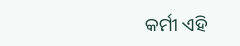କର୍ମୀ ଏହି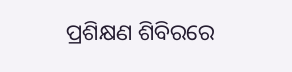ପ୍ରଶିକ୍ଷଣ ଶିବିରରେ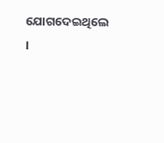ଯୋଗଦେଇଥିଲେ ।